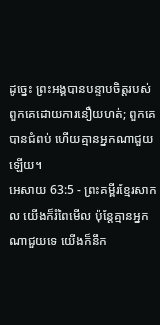ដូច្នេះ ព្រះអង្គបានបន្ទាបចិត្តរបស់ពួកគេដោយការនឿយហត់; ពួកគេបានជំពប់ ហើយគ្មានអ្នកណាជួយឡើយ។
អេសាយ 63:5 - ព្រះគម្ពីរខ្មែរសាកល យើងក៏រំពៃមើល ប៉ុន្តែគ្មានអ្នកណាជួយទេ យើងក៏នឹក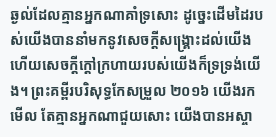ឆ្ងល់ដែលគ្មានអ្នកណាគាំទ្រសោះ ដូច្នេះដើមដៃរបស់យើងបាននាំមកនូវសេចក្ដីសង្គ្រោះដល់យើង ហើយសេចក្ដីក្ដៅក្រហាយរបស់យើងក៏ទ្រទ្រង់យើង។ ព្រះគម្ពីរបរិសុទ្ធកែសម្រួល ២០១៦ យើងរកមើល តែគ្មានអ្នកណាជួយសោះ យើងបានអស្ចា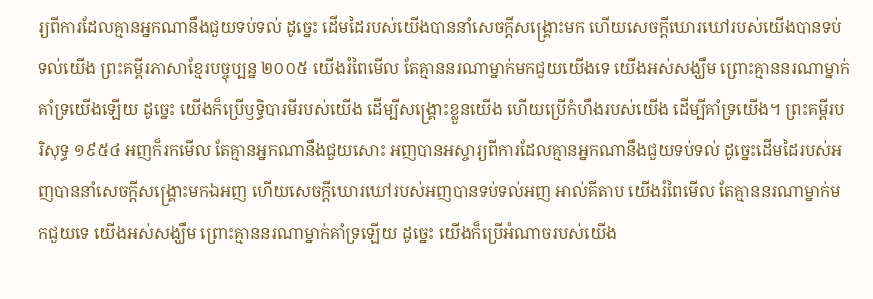រ្យពីការដែលគ្មានអ្នកណានឹងជួយទប់ទល់ ដូច្នេះ ដើមដៃរបស់យើងបាននាំសេចក្ដីសង្គ្រោះមក ហើយសេចក្ដីឃោរឃៅរបស់យើងបានទប់ទល់យើង ព្រះគម្ពីរភាសាខ្មែរបច្ចុប្បន្ន ២០០៥ យើងរំពៃមើល តែគ្មាននរណាម្នាក់មកជួយយើងទេ យើងអស់សង្ឃឹម ព្រោះគ្មាននរណាម្នាក់គាំទ្រយើងឡើយ ដូច្នេះ យើងក៏ប្រើឫទ្ធិបារមីរបស់យើង ដើម្បីសង្គ្រោះខ្លួនយើង ហើយប្រើកំហឹងរបស់យើង ដើម្បីគាំទ្រយើង។ ព្រះគម្ពីរបរិសុទ្ធ ១៩៥៤ អញក៏រកមើល តែគ្មានអ្នកណានឹងជួយសោះ អញបានអស្ចារ្យពីការដែលគ្មានអ្នកណានឹងជួយទប់ទល់ ដូច្នេះដើមដៃរបស់អញបាននាំសេចក្ដីសង្គ្រោះមកឯអញ ហើយសេចក្ដីឃោរឃៅរបស់អញបានទប់ទល់អញ អាល់គីតាប យើងរំពៃមើល តែគ្មាននរណាម្នាក់មកជួយទេ យើងអស់សង្ឃឹម ព្រោះគ្មាននរណាម្នាក់គាំទ្រឡើយ ដូច្នេះ យើងក៏ប្រើអំណាចរបស់យើង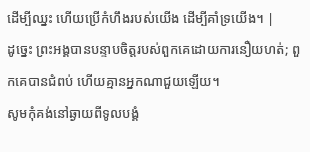ដើម្បីឈ្នះ ហើយប្រើកំហឹងរបស់យើង ដើម្បីគាំទ្រយើង។ |
ដូច្នេះ ព្រះអង្គបានបន្ទាបចិត្តរបស់ពួកគេដោយការនឿយហត់; ពួកគេបានជំពប់ ហើយគ្មានអ្នកណាជួយឡើយ។
សូមកុំគង់នៅឆ្ងាយពីទូលបង្គំ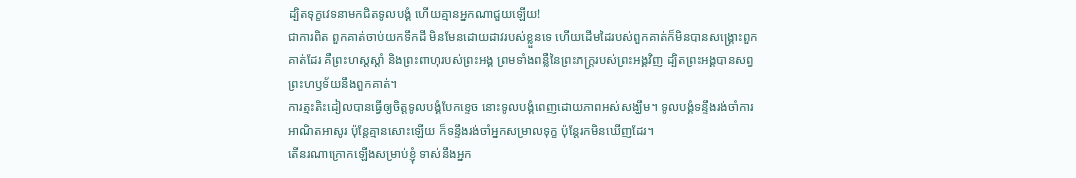ដ្បិតទុក្ខវេទនាមកជិតទូលបង្គំ ហើយគ្មានអ្នកណាជួយឡើយ!
ជាការពិត ពួកគាត់ចាប់យកទឹកដី មិនមែនដោយដាវរបស់ខ្លួនទេ ហើយដើមដៃរបស់ពួកគាត់ក៏មិនបានសង្គ្រោះពួកគាត់ដែរ គឺព្រះហស្តស្ដាំ និងព្រះពាហុរបស់ព្រះអង្គ ព្រមទាំងពន្លឺនៃព្រះភក្ត្ររបស់ព្រះអង្គវិញ ដ្បិតព្រះអង្គបានសព្វព្រះហឫទ័យនឹងពួកគាត់។
ការត្មះតិះដៀលបានធ្វើឲ្យចិត្តទូលបង្គំបែកខ្ទេច នោះទូលបង្គំពេញដោយភាពអស់សង្ឃឹម។ ទូលបង្គំទន្ទឹងរង់ចាំការអាណិតអាសូរ ប៉ុន្តែគ្មានសោះឡើយ ក៏ទន្ទឹងរង់ចាំអ្នកសម្រាលទុក្ខ ប៉ុន្តែរកមិនឃើញដែរ។
តើនរណាក្រោកឡើងសម្រាប់ខ្ញុំ ទាស់នឹងអ្នក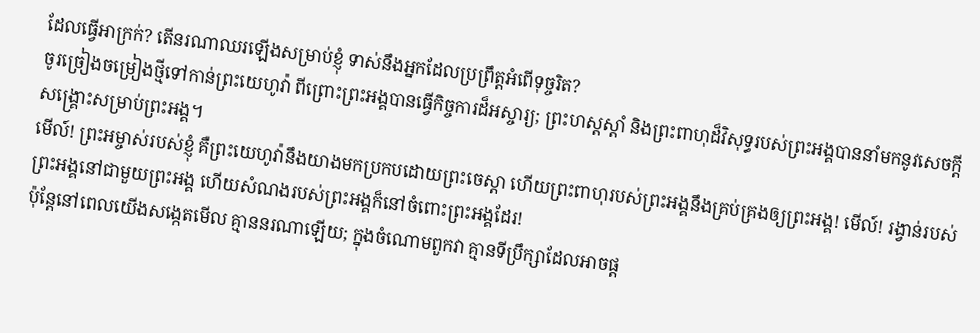ដែលធ្វើអាក្រក់? តើនរណាឈរឡើងសម្រាប់ខ្ញុំ ទាស់នឹងអ្នកដែលប្រព្រឹត្តអំពើទុច្ចរិត?
ចូរច្រៀងចម្រៀងថ្មីទៅកាន់ព្រះយេហូវ៉ា ពីព្រោះព្រះអង្គបានធ្វើកិច្ចការដ៏អស្ចារ្យ; ព្រះហស្តស្ដាំ និងព្រះពាហុដ៏វិសុទ្ធរបស់ព្រះអង្គបាននាំមកនូវសេចក្ដីសង្គ្រោះសម្រាប់ព្រះអង្គ។
មើល៍! ព្រះអម្ចាស់របស់ខ្ញុំ គឺព្រះយេហូវ៉ានឹងយាងមកប្រកបដោយព្រះចេស្ដា ហើយព្រះពាហុរបស់ព្រះអង្គនឹងគ្រប់គ្រងឲ្យព្រះអង្គ! មើល៍! រង្វាន់របស់ព្រះអង្គនៅជាមួយព្រះអង្គ ហើយសំណងរបស់ព្រះអង្គក៏នៅចំពោះព្រះអង្គដែរ!
ប៉ុន្តែនៅពេលយើងសង្កេតមើល គ្មាននរណាឡើយ; ក្នុងចំណោមពួកវា គ្មានទីប្រឹក្សាដែលអាចផ្ដ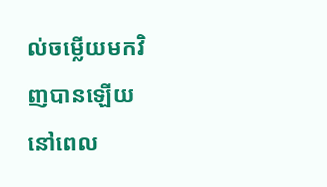ល់ចម្លើយមកវិញបានឡើយ នៅពេល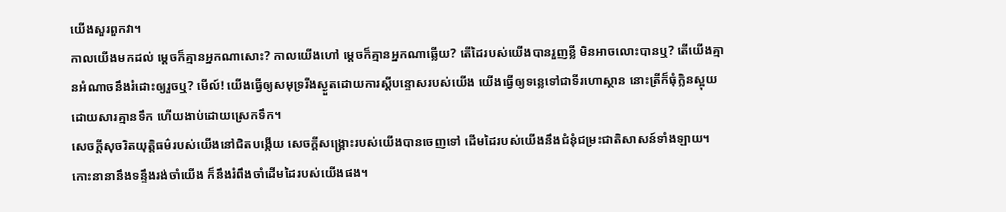យើងសួរពួកវា។
កាលយើងមកដល់ ម្ដេចក៏គ្មានអ្នកណាសោះ? កាលយើងហៅ ម្ដេចក៏គ្មានអ្នកណាឆ្លើយ? តើដៃរបស់យើងបានរួញខ្លី មិនអាចលោះបានឬ? តើយើងគ្មានអំណាចនឹងរំដោះឲ្យរួចឬ? មើល៍! យើងធ្វើឲ្យសមុទ្ររីងស្ងួតដោយការស្ដីបន្ទោសរបស់យើង យើងធ្វើឲ្យទន្លេទៅជាទីរហោស្ថាន នោះត្រីក៏ធុំក្លិនស្អុយដោយសារគ្មានទឹក ហើយងាប់ដោយស្រេកទឹក។
សេចក្ដីសុចរិតយុត្តិធម៌របស់យើងនៅជិតបង្កើយ សេចក្ដីសង្គ្រោះរបស់យើងបានចេញទៅ ដើមដៃរបស់យើងនឹងជំនុំជម្រះជាតិសាសន៍ទាំងឡាយ។ កោះនានានឹងទន្ទឹងរង់ចាំយើង ក៏នឹងរំពឹងចាំដើមដៃរបស់យើងផង។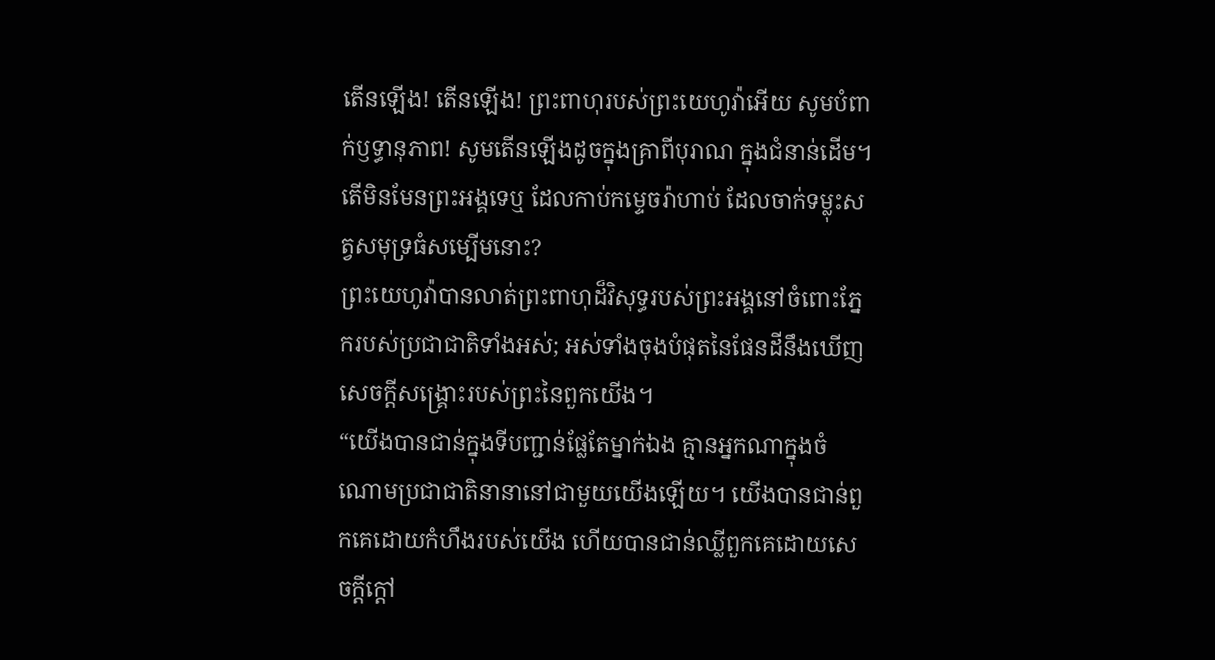តើនឡើង! តើនឡើង! ព្រះពាហុរបស់ព្រះយេហូវ៉ាអើយ សូមបំពាក់ឫទ្ធានុភាព! សូមតើនឡើងដូចក្នុងគ្រាពីបុរាណ ក្នុងជំនាន់ដើម។ តើមិនមែនព្រះអង្គទេឬ ដែលកាប់កម្ទេចរ៉ាហាប់ ដែលចាក់ទម្លុះសត្វសមុទ្រធំសម្បើមនោះ?
ព្រះយេហូវ៉ាបានលាត់ព្រះពាហុដ៏វិសុទ្ធរបស់ព្រះអង្គនៅចំពោះភ្នែករបស់ប្រជាជាតិទាំងអស់; អស់ទាំងចុងបំផុតនៃផែនដីនឹងឃើញសេចក្ដីសង្គ្រោះរបស់ព្រះនៃពួកយើង។
“យើងបានជាន់ក្នុងទីបញ្ជាន់ផ្លែតែម្នាក់ឯង គ្មានអ្នកណាក្នុងចំណោមប្រជាជាតិនានានៅជាមួយយើងឡើយ។ យើងបានជាន់ពួកគេដោយកំហឹងរបស់យើង ហើយបានជាន់ឈ្លីពួកគេដោយសេចក្ដីក្ដៅ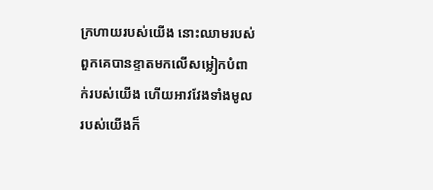ក្រហាយរបស់យើង នោះឈាមរបស់ពួកគេបានខ្ទាតមកលើសម្លៀកបំពាក់របស់យើង ហើយអាវវែងទាំងមូលរបស់យើងក៏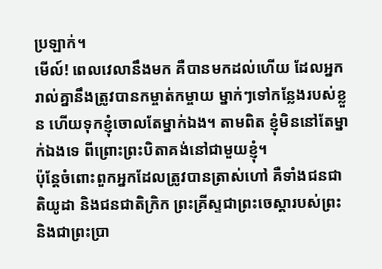ប្រឡាក់។
មើល៍! ពេលវេលានឹងមក គឺបានមកដល់ហើយ ដែលអ្នករាល់គ្នានឹងត្រូវបានកម្ចាត់កម្ចាយ ម្នាក់ៗទៅកន្លែងរបស់ខ្លួន ហើយទុកខ្ញុំចោលតែម្នាក់ឯង។ តាមពិត ខ្ញុំមិននៅតែម្នាក់ឯងទេ ពីព្រោះព្រះបិតាគង់នៅជាមួយខ្ញុំ។
ប៉ុន្តែចំពោះពួកអ្នកដែលត្រូវបានត្រាស់ហៅ គឺទាំងជនជាតិយូដា និងជនជាតិក្រិក ព្រះគ្រីស្ទជាព្រះចេស្ដារបស់ព្រះ និងជាព្រះប្រា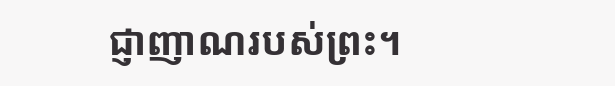ជ្ញាញាណរបស់ព្រះ។